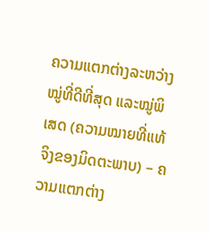ຄວາມແຕກຕ່າງລະຫວ່າງໝູ່ທີ່ດີທີ່ສຸດ ແລະໝູ່ພິເສດ (ຄວາມໝາຍທີ່ແທ້ຈິງຂອງມິດຕະພາບ) – ຄວາມແຕກຕ່າງ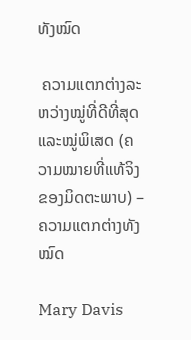ທັງໝົດ

 ຄວາມແຕກຕ່າງລະຫວ່າງໝູ່ທີ່ດີທີ່ສຸດ ແລະໝູ່ພິເສດ (ຄວາມໝາຍທີ່ແທ້ຈິງຂອງມິດຕະພາບ) – ຄວາມແຕກຕ່າງທັງໝົດ

Mary Davis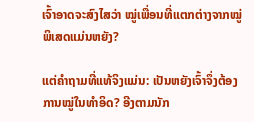ເຈົ້າອາດຈະສົງໄສວ່າ ໝູ່ເພື່ອນທີ່ແຕກຕ່າງຈາກໝູ່ພິເສດແມ່ນຫຍັງ?

ແຕ່ຄຳຖາມທີ່ແທ້ຈິງແມ່ນ: ເປັນຫຍັງເຈົ້າຈຶ່ງຕ້ອງການໝູ່ໃນທຳອິດ? ອີງຕາມນັກ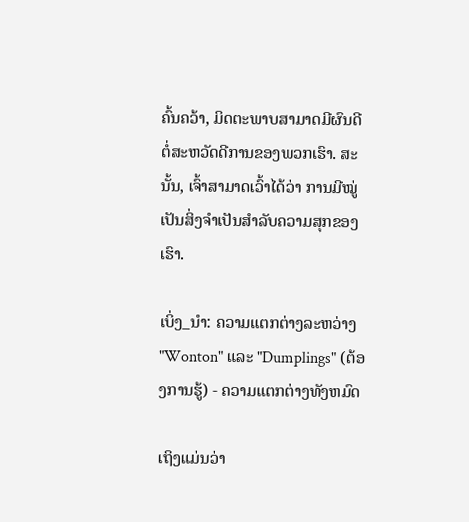ຄົ້ນຄວ້າ, ມິດຕະພາບສາມາດມີຜົນດີຕໍ່ສະຫວັດດີການຂອງພວກເຮົາ. ສະນັ້ນ, ເຈົ້າສາມາດເວົ້າໄດ້ວ່າ ການມີໝູ່ເປັນສິ່ງຈຳເປັນສຳລັບຄວາມສຸກຂອງເຮົາ.

ເບິ່ງ_ນຳ: ຄວາມແຕກຕ່າງລະຫວ່າງ "Wonton" ແລະ "Dumplings" (ຕ້ອງການຮູ້) - ຄວາມແຕກຕ່າງທັງຫມົດ

ເຖິງແມ່ນວ່າ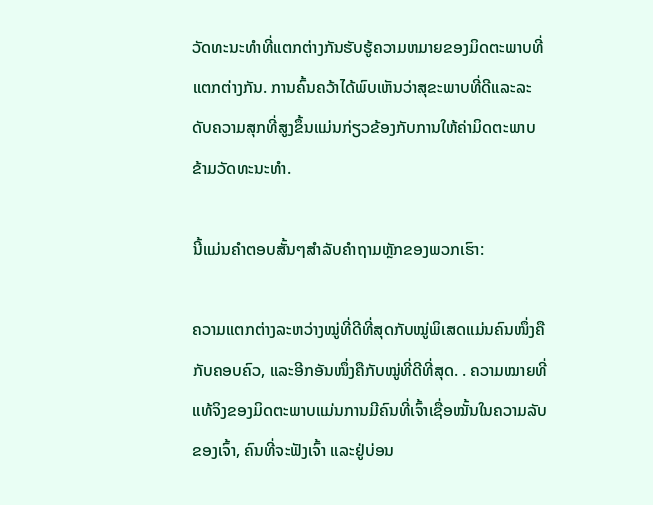ວັດທະນະທໍາທີ່ແຕກຕ່າງກັນຮັບຮູ້ຄວາມຫມາຍຂອງມິດຕະພາບທີ່ແຕກຕ່າງກັນ. ການຄົ້ນຄວ້າໄດ້ພົບເຫັນວ່າສຸຂະພາບທີ່ດີແລະລະດັບຄວາມສຸກທີ່ສູງຂຶ້ນແມ່ນກ່ຽວຂ້ອງກັບການໃຫ້ຄ່າມິດຕະພາບຂ້າມວັດທະນະທໍາ.

ນີ້ແມ່ນຄຳຕອບສັ້ນໆສຳລັບຄຳຖາມຫຼັກຂອງພວກເຮົາ:

ຄວາມແຕກຕ່າງລະຫວ່າງໝູ່ທີ່ດີທີ່ສຸດກັບໝູ່ພິເສດແມ່ນຄົນໜຶ່ງຄືກັບຄອບຄົວ, ແລະອີກອັນໜຶ່ງຄືກັບໝູ່ທີ່ດີທີ່ສຸດ. . ຄວາມໝາຍທີ່ແທ້ຈິງຂອງມິດຕະພາບແມ່ນການມີຄົນທີ່ເຈົ້າເຊື່ອໝັ້ນໃນຄວາມລັບຂອງເຈົ້າ, ຄົນທີ່ຈະຟັງເຈົ້າ ແລະຢູ່ບ່ອນ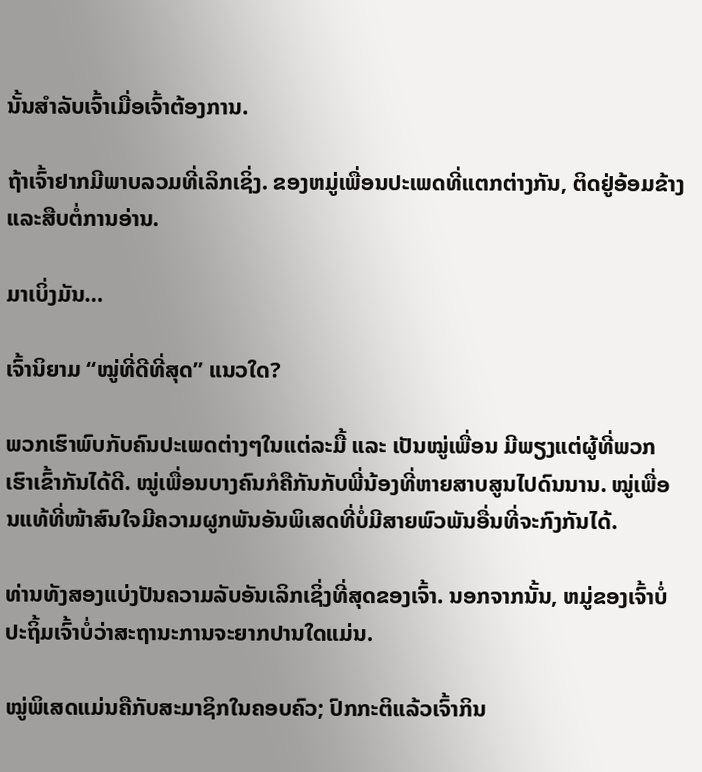ນັ້ນສຳລັບເຈົ້າເມື່ອເຈົ້າຕ້ອງການ.

ຖ້າເຈົ້າຢາກມີພາບລວມທີ່ເລິກເຊິ່ງ. ຂອງຫມູ່ເພື່ອນປະເພດທີ່ແຕກຕ່າງກັນ, ຕິດຢູ່ອ້ອມຂ້າງແລະສືບຕໍ່ການອ່ານ.

ມາເບິ່ງມັນ…

ເຈົ້ານິຍາມ “ໝູ່ທີ່ດີທີ່ສຸດ” ແນວໃດ?

ພວກເຮົາພົບກັບຄົນປະເພດຕ່າງໆໃນແຕ່ລະມື້ ແລະ ເປັນໝູ່ເພື່ອນ ມີພຽງແຕ່ຜູ້ທີ່ພວກເຮົາເຂົ້າກັນໄດ້ດີ. ໝູ່ເພື່ອນບາງຄົນກໍຄືກັນກັບພີ່ນ້ອງທີ່ຫາຍສາບສູນໄປດົນນານ. ໝູ່ເພື່ອນແທ້ທີ່ໜ້າສົນໃຈມີຄວາມຜູກພັນອັນພິເສດທີ່ບໍ່ມີສາຍພົວພັນອື່ນທີ່ຈະກົງກັນໄດ້.

ທ່ານທັງສອງແບ່ງປັນຄວາມລັບອັນເລິກເຊິ່ງທີ່ສຸດຂອງເຈົ້າ. ນອກຈາກນັ້ນ, ຫມູ່ຂອງເຈົ້າບໍ່ປະຖິ້ມເຈົ້າບໍ່ວ່າສະຖານະການຈະຍາກປານໃດແມ່ນ.

ໝູ່ພິເສດແມ່ນຄືກັບສະມາຊິກໃນຄອບຄົວ; ປົກກະຕິແລ້ວເຈົ້າກິນ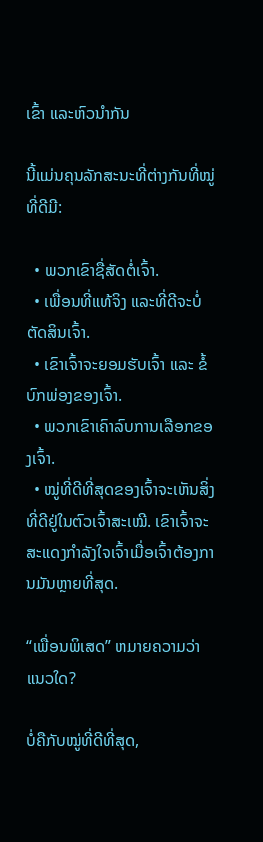ເຂົ້າ ແລະຫົວນຳກັນ

ນີ້ແມ່ນຄຸນລັກສະນະທີ່ຕ່າງກັນທີ່ໝູ່ທີ່ດີມີ:

  • ພວກເຂົາຊື່ສັດຕໍ່ເຈົ້າ.
  • ເພື່ອນທີ່ແທ້ຈິງ ແລະທີ່ດີຈະບໍ່ຕັດສິນເຈົ້າ.
  • ເຂົາເຈົ້າຈະຍອມຮັບເຈົ້າ ແລະ ຂໍ້ບົກພ່ອງຂອງເຈົ້າ.
  • ພວກເຂົາເຄົາລົບການເລືອກຂອງເຈົ້າ.
  • ໝູ່ທີ່ດີທີ່ສຸດຂອງເຈົ້າຈະເຫັນສິ່ງທີ່ດີຢູ່ໃນຕົວເຈົ້າສະເໝີ. ເຂົາເຈົ້າຈະສະແດງກຳລັງໃຈເຈົ້າເມື່ອເຈົ້າຕ້ອງການມັນຫຼາຍທີ່ສຸດ.

“ເພື່ອນພິເສດ” ຫມາຍຄວາມວ່າແນວໃດ?

ບໍ່ຄືກັບໝູ່ທີ່ດີທີ່ສຸດ,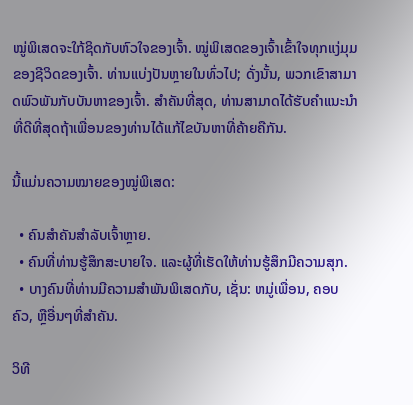ໝູ່ພິເສດຈະໃກ້ຊິດກັບຫົວໃຈຂອງເຈົ້າ. ໝູ່ພິເສດຂອງເຈົ້າເຂົ້າໃຈທຸກແງ່ມຸມຂອງຊີວິດຂອງເຈົ້າ. ທ່ານແບ່ງປັນຫຼາຍໃນທົ່ວໄປ; ດັ່ງນັ້ນ, ພວກເຂົາສາມາດພົວພັນກັບບັນຫາຂອງເຈົ້າ. ສໍາຄັນທີ່ສຸດ, ທ່ານສາມາດໄດ້ຮັບຄໍາແນະນໍາທີ່ດີທີ່ສຸດຖ້າເພື່ອນຂອງທ່ານໄດ້ແກ້ໄຂບັນຫາທີ່ຄ້າຍຄືກັນ.

ນີ້ແມ່ນຄວາມໝາຍຂອງໝູ່ພິເສດ:

  • ຄົນສຳຄັນສຳລັບເຈົ້າຫຼາຍ.
  • ຄົນທີ່ທ່ານຮູ້ສຶກສະບາຍໃຈ. ແລະຜູ້ທີ່ເຮັດໃຫ້ທ່ານຮູ້ສຶກມີຄວາມສຸກ.
  • ບາງຄົນທີ່ທ່ານມີຄວາມສໍາພັນພິເສດກັບ, ເຊັ່ນ: ຫມູ່ເພື່ອນ, ຄອບຄົວ, ຫຼືອື່ນໆທີ່ສໍາຄັນ.

ວິທີ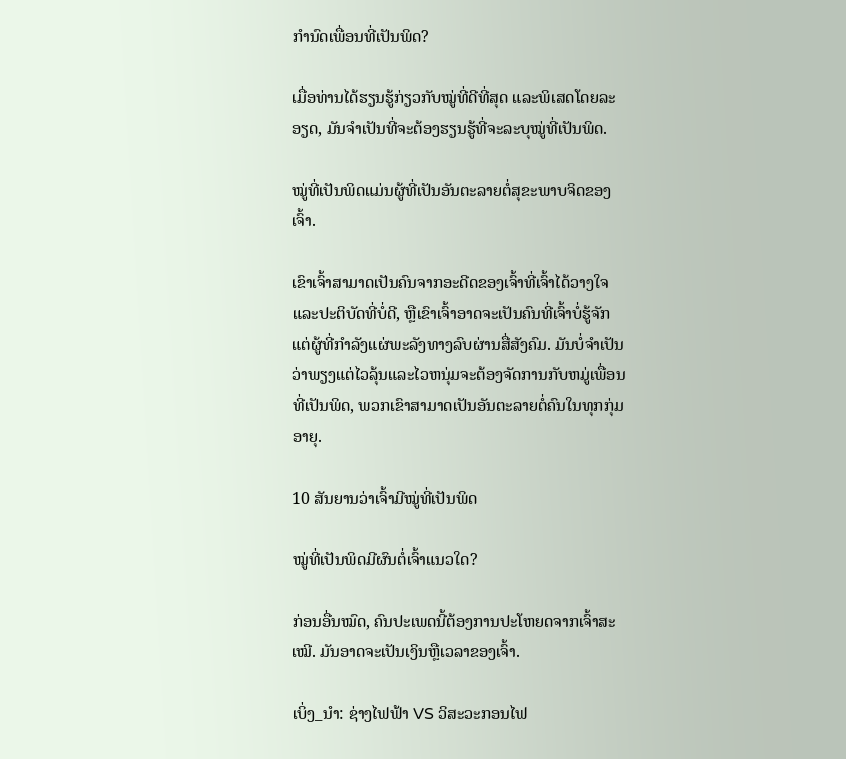ກໍານົດເພື່ອນທີ່ເປັນພິດ?

ເມື່ອທ່ານໄດ້ຮຽນຮູ້ກ່ຽວກັບໝູ່ທີ່ດີທີ່ສຸດ ແລະພິເສດໂດຍລະອຽດ, ມັນຈຳເປັນທີ່ຈະຕ້ອງຮຽນຮູ້ທີ່ຈະລະບຸໝູ່ທີ່ເປັນພິດ.

ໝູ່ທີ່ເປັນພິດແມ່ນຜູ້ທີ່ເປັນອັນຕະລາຍຕໍ່ສຸຂະພາບຈິດຂອງເຈົ້າ.

ເຂົາເຈົ້າສາມາດເປັນຄົນຈາກອະດີດຂອງເຈົ້າທີ່ເຈົ້າໄດ້ວາງໃຈ ແລະປະຕິບັດທີ່ບໍ່ດີ, ຫຼືເຂົາເຈົ້າອາດຈະເປັນຄົນທີ່ເຈົ້າບໍ່ຮູ້ຈັກ ແຕ່ຜູ້ທີ່ກຳລັງແຜ່ພະລັງທາງລົບຜ່ານສື່ສັງຄົມ. ມັນບໍ່ຈໍາເປັນວ່າພຽງແຕ່ໄວລຸ້ນແລະໄວຫນຸ່ມຈະຕ້ອງຈັດການກັບຫມູ່ເພື່ອນທີ່ເປັນພິດ, ພວກເຂົາສາມາດເປັນອັນຕະລາຍຕໍ່ຄົນໃນທຸກກຸ່ມອາຍຸ.

10 ສັນຍານວ່າເຈົ້າມີໝູ່ທີ່ເປັນພິດ

ໝູ່ທີ່ເປັນພິດມີຜົນຕໍ່ເຈົ້າແນວໃດ?

ກ່ອນອື່ນໝົດ, ຄົນປະເພດນີ້ຕ້ອງການປະໂຫຍດຈາກເຈົ້າສະເໝີ. ມັນອາດຈະເປັນເງິນຫຼືເວລາຂອງເຈົ້າ.

ເບິ່ງ_ນຳ: ຊ່າງໄຟຟ້າ VS ວິສະວະກອນໄຟ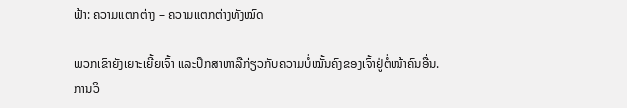ຟ້າ: ຄວາມແຕກຕ່າງ – ຄວາມແຕກຕ່າງທັງໝົດ

ພວກເຂົາຍັງເຍາະເຍີ້ຍເຈົ້າ ແລະປຶກສາຫາລືກ່ຽວກັບຄວາມບໍ່ໝັ້ນຄົງຂອງເຈົ້າຢູ່ຕໍ່ໜ້າຄົນອື່ນ. ການວິ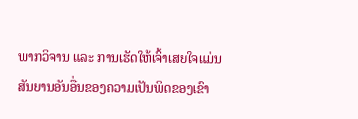ພາກວິຈານ ແລະ ການເຮັດໃຫ້ເຈົ້າເສຍໃຈແມ່ນສັນຍານອັນອື່ນຂອງຄວາມເປັນພິດຂອງເຂົາ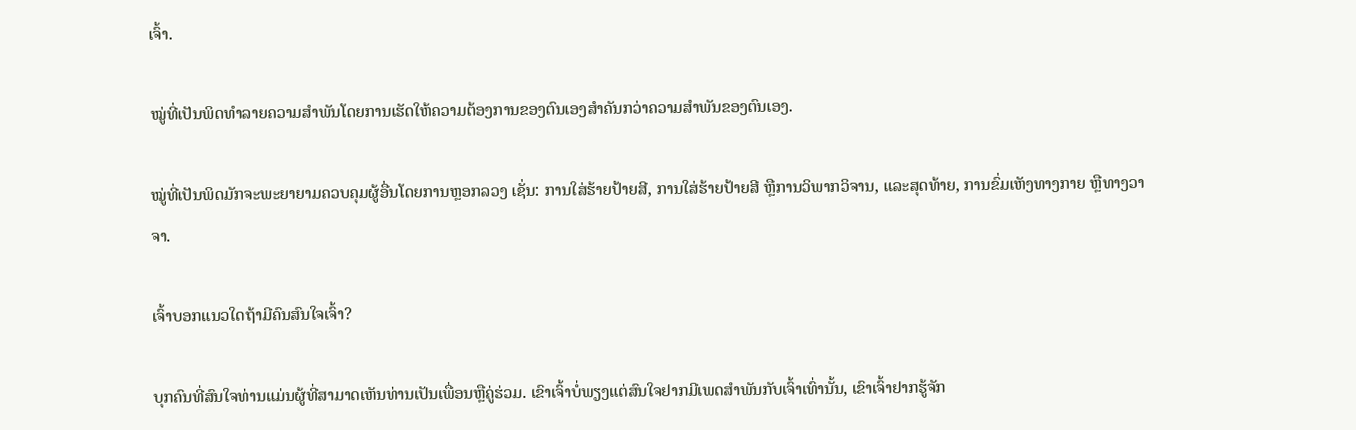ເຈົ້າ.

ໝູ່ທີ່ເປັນພິດທຳລາຍຄວາມສຳພັນໂດຍການເຮັດໃຫ້ຄວາມຕ້ອງການຂອງຕົນເອງສຳຄັນກວ່າຄວາມສຳພັນຂອງຕົນເອງ.

ໝູ່ທີ່ເປັນພິດມັກຈະພະຍາຍາມຄວບຄຸມຜູ້ອື່ນໂດຍການຫຼອກລວງ ເຊັ່ນ: ການໃສ່ຮ້າຍປ້າຍສີ, ການໃສ່ຮ້າຍປ້າຍສີ ຫຼືການວິພາກວິຈານ, ແລະສຸດທ້າຍ, ການຂົ່ມເຫັງທາງກາຍ ຫຼືທາງວາຈາ.

ເຈົ້າບອກແນວໃດຖ້າມີຄົນສົນໃຈເຈົ້າ?

ບຸກຄົນທີ່ສົນໃຈທ່ານແມ່ນຜູ້ທີ່ສາມາດເຫັນທ່ານເປັນເພື່ອນຫຼືຄູ່ຮ່ວມ. ເຂົາເຈົ້າບໍ່ພຽງແຕ່ສົນໃຈຢາກມີເພດສຳພັນກັບເຈົ້າເທົ່ານັ້ນ, ເຂົາເຈົ້າຢາກຮູ້ຈັກ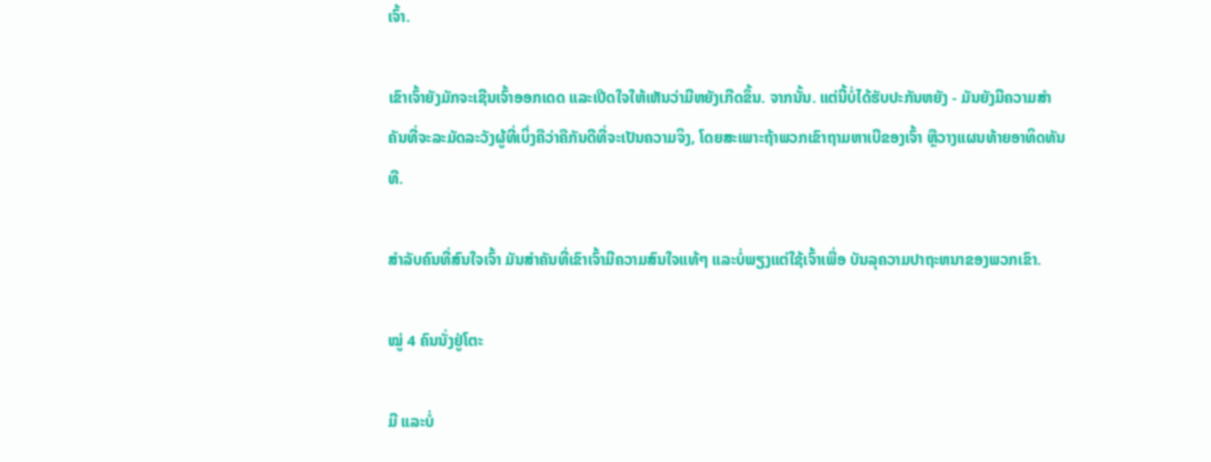ເຈົ້າ.

ເຂົາເຈົ້າຍັງມັກຈະເຊີນເຈົ້າອອກເດດ ແລະເປີດໃຈໃຫ້ເຫັນວ່າມີຫຍັງເກີດຂຶ້ນ. ຈາກນັ້ນ. ແຕ່ນີ້ບໍ່ໄດ້ຮັບປະກັນຫຍັງ - ມັນຍັງມີຄວາມສໍາຄັນທີ່ຈະລະມັດລະວັງຜູ້ທີ່ເບິ່ງຄືວ່າຄືກັນດີທີ່ຈະເປັນຄວາມຈິງ, ໂດຍສະເພາະຖ້າພວກເຂົາຖາມຫາເບີຂອງເຈົ້າ ຫຼືວາງແຜນທ້າຍອາທິດທັນທີ.

ສຳລັບຄົນທີ່ສົນໃຈເຈົ້າ ມັນສຳຄັນທີ່ເຂົາເຈົ້າມີຄວາມສົນໃຈແທ້ໆ ແລະບໍ່ພຽງແຕ່ໃຊ້ເຈົ້າເພື່ອ ບັນລຸຄວາມປາຖະຫນາຂອງພວກເຂົາ.

ໝູ່ 4 ຄົນນັ່ງຢູ່ໂຕະ

ມີ ແລະບໍ່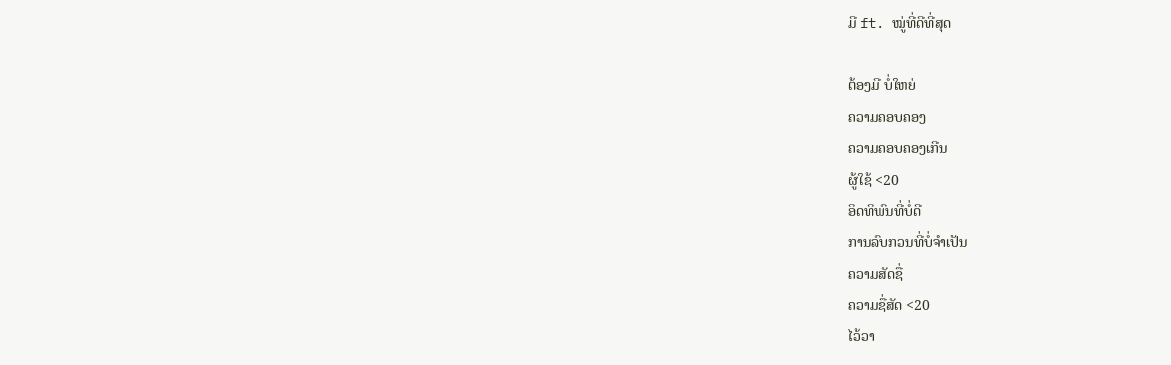ມີ ft. ໝູ່ທີ່ດີທີ່ສຸດ

ຕ້ອງມີ ບໍ່ໃຫຍ່
ຄວາມຄອບຄອງ
ຄວາມຄອບຄອງເກີນ
ຜູ້ໃຊ້ <20
ອິດທິພົນທີ່ບໍ່ດີ
ການລົບກວນທີ່ບໍ່ຈໍາເປັນ
ຄວາມສັດຊື່
ຄວາມຊື່ສັດ <20
ໄວ້ວາ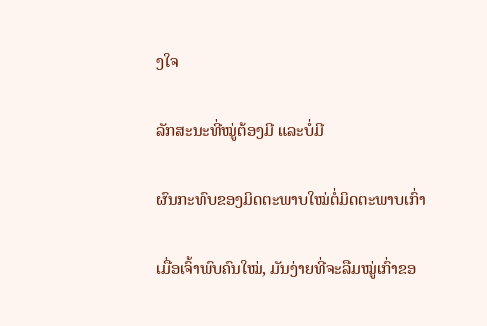ງໃຈ

ລັກສະນະທີ່ໝູ່ຕ້ອງມີ ແລະບໍ່ມີ

ຜົນກະທົບຂອງມິດຕະພາບໃໝ່ຕໍ່ມິດຕະພາບເກົ່າ

ເມື່ອເຈົ້າພົບຄົນໃໝ່, ມັນງ່າຍທີ່ຈະລືມໝູ່ເກົ່າຂອ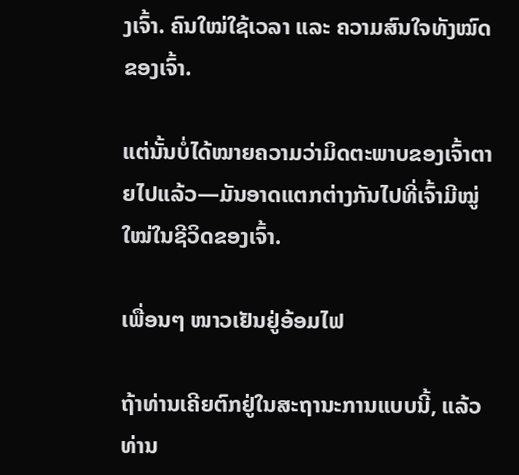ງເຈົ້າ. ຄົນໃໝ່ໃຊ້ເວລາ ແລະ ຄວາມສົນໃຈທັງໝົດຂອງເຈົ້າ.

ແຕ່ນັ້ນບໍ່ໄດ້ໝາຍຄວາມວ່າມິດຕະພາບຂອງເຈົ້າຕາຍໄປແລ້ວ—ມັນອາດແຕກຕ່າງກັນໄປທີ່ເຈົ້າມີໝູ່ໃໝ່ໃນຊີວິດຂອງເຈົ້າ.

ເພື່ອນໆ ໜາວເຢັນຢູ່ອ້ອມໄຟ

ຖ້າທ່ານເຄີຍຕົກຢູ່ໃນສະຖານະການແບບນີ້, ແລ້ວທ່ານ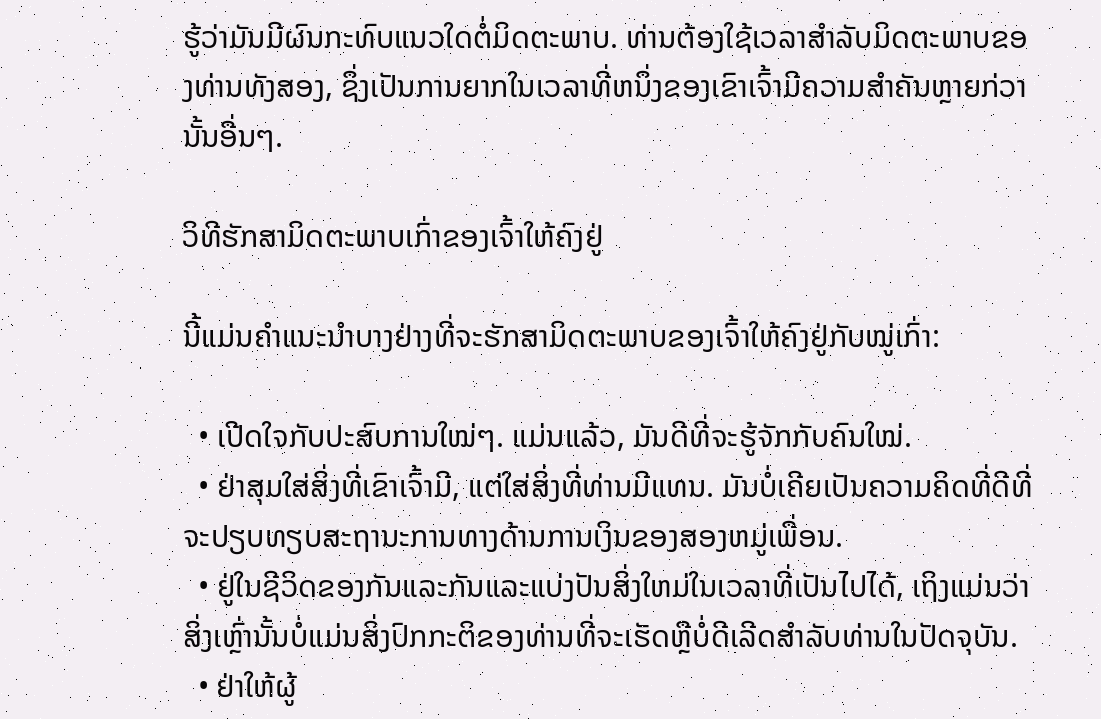ຮູ້ວ່າມັນມີຜົນກະທົບແນວໃດຕໍ່ມິດຕະພາບ. ທ່ານຕ້ອງໃຊ້ເວລາສໍາລັບມິດຕະພາບຂອງທ່ານທັງສອງ, ຊຶ່ງເປັນການຍາກໃນເວລາທີ່ຫນຶ່ງຂອງເຂົາເຈົ້າມີຄວາມສໍາຄັນຫຼາຍກ່ວານັ້ນອື່ນໆ.

ວິທີຮັກສາມິດຕະພາບເກົ່າຂອງເຈົ້າໃຫ້ຄົງຢູ່

ນີ້ແມ່ນຄຳແນະນຳບາງຢ່າງທີ່ຈະຮັກສາມິດຕະພາບຂອງເຈົ້າໃຫ້ຄົງຢູ່ກັບໝູ່ເກົ່າ:

  • ເປີດໃຈກັບປະສົບການໃໝ່ໆ. ແມ່ນແລ້ວ, ມັນດີທີ່ຈະຮູ້ຈັກກັບຄົນໃໝ່.
  • ຢ່າສຸມໃສ່ສິ່ງທີ່ເຂົາເຈົ້າມີ, ແຕ່ໃສ່ສິ່ງທີ່ທ່ານມີແທນ. ມັນບໍ່ເຄີຍເປັນຄວາມຄິດທີ່ດີທີ່ຈະປຽບທຽບສະຖານະການທາງດ້ານການເງິນຂອງສອງຫມູ່ເພື່ອນ.
  • ຢູ່ໃນຊີວິດຂອງກັນແລະກັນແລະແບ່ງປັນສິ່ງໃຫມ່ໃນເວລາທີ່ເປັນໄປໄດ້, ເຖິງແມ່ນວ່າສິ່ງເຫຼົ່ານັ້ນບໍ່ແມ່ນສິ່ງປົກກະຕິຂອງທ່ານທີ່ຈະເຮັດຫຼືບໍ່ດີເລີດສໍາລັບທ່ານໃນປັດຈຸບັນ.
  • ຢ່າໃຫ້ຜູ້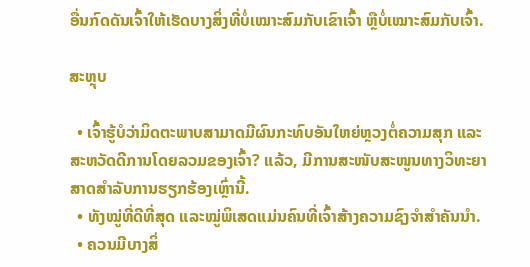ອື່ນກົດດັນເຈົ້າໃຫ້ເຮັດບາງສິ່ງທີ່ບໍ່ເໝາະສົມກັບເຂົາເຈົ້າ ຫຼືບໍ່ເໝາະສົມກັບເຈົ້າ.

ສະຫຼຸບ

  • ເຈົ້າຮູ້ບໍວ່າມິດຕະພາບສາມາດມີຜົນກະທົບອັນໃຫຍ່ຫຼວງຕໍ່ຄວາມສຸກ ແລະ ສະຫວັດດີການໂດຍລວມຂອງເຈົ້າ? ແລ້ວ, ມີການສະໜັບສະໜູນທາງວິທະຍາສາດສຳລັບການຮຽກຮ້ອງເຫຼົ່ານີ້.
  • ທັງໝູ່ທີ່ດີທີ່ສຸດ ແລະໝູ່ພິເສດແມ່ນຄົນທີ່ເຈົ້າສ້າງຄວາມຊົງຈຳສຳຄັນນຳ.
  • ຄວນມີບາງສິ່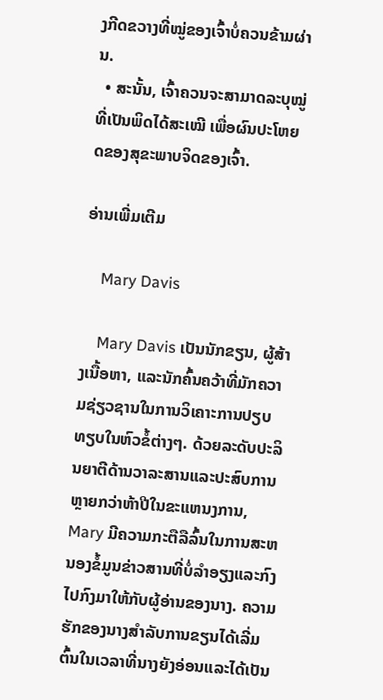ງກີດຂວາງທີ່ໝູ່ຂອງເຈົ້າບໍ່ຄວນຂ້າມຜ່ານ.
  • ສະນັ້ນ, ເຈົ້າຄວນຈະສາມາດລະບຸໝູ່ທີ່ເປັນພິດໄດ້ສະເໝີ ເພື່ອຜົນປະໂຫຍດຂອງສຸຂະພາບຈິດຂອງເຈົ້າ.

ອ່ານເພີ່ມເຕີມ

    Mary Davis

    Mary Davis ເປັນນັກຂຽນ, ຜູ້ສ້າງເນື້ອຫາ, ແລະນັກຄົ້ນຄວ້າທີ່ມັກຄວາມຊ່ຽວຊານໃນການວິເຄາະການປຽບທຽບໃນຫົວຂໍ້ຕ່າງໆ. ດ້ວຍລະດັບປະລິນຍາຕີດ້ານວາລະສານແລະປະສົບການຫຼາຍກວ່າຫ້າປີໃນຂະແຫນງການ, Mary ມີຄວາມກະຕືລືລົ້ນໃນການສະຫນອງຂໍ້ມູນຂ່າວສານທີ່ບໍ່ລໍາອຽງແລະກົງໄປກົງມາໃຫ້ກັບຜູ້ອ່ານຂອງນາງ. ຄວາມຮັກຂອງນາງສໍາລັບການຂຽນໄດ້ເລີ່ມຕົ້ນໃນເວລາທີ່ນາງຍັງອ່ອນແລະໄດ້ເປັນ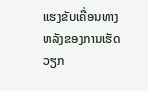ແຮງຂັບເຄື່ອນທາງຫລັງຂອງການເຮັດວຽກ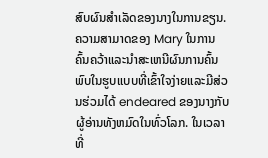ສົບຜົນສໍາເລັດຂອງນາງໃນການຂຽນ. ຄວາມສາມາດຂອງ Mary ໃນການຄົ້ນຄວ້າແລະນໍາສະເຫນີຜົນການຄົ້ນພົບໃນຮູບແບບທີ່ເຂົ້າໃຈງ່າຍແລະມີສ່ວນຮ່ວມໄດ້ endeared ຂອງນາງກັບຜູ້ອ່ານທັງຫມົດໃນທົ່ວໂລກ. ໃນເວລາທີ່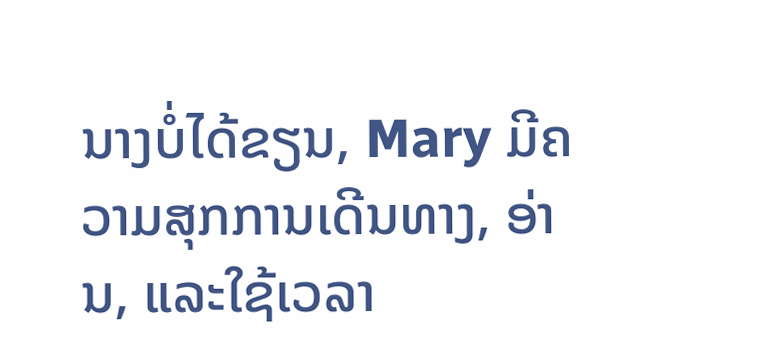ນາງບໍ່ໄດ້ຂຽນ, Mary ມີຄວາມສຸກການເດີນທາງ, ອ່ານ, ແລະໃຊ້ເວລາ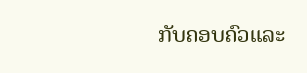ກັບຄອບຄົວແລະ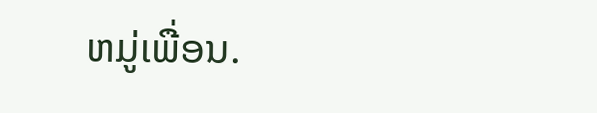ຫມູ່ເພື່ອນ.